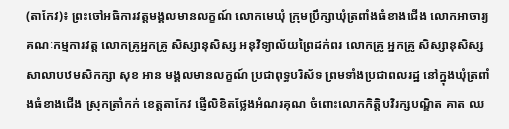(តាកែវ)៖ ព្រះចៅអធិការវត្តមង្គលមានលក្ខណ៍ លោកមេឃុំ ក្រុមប្រឹក្សាឃុំត្រពាំងធំខាងជើង លោកអាចារ្យ គណៈកម្មការវត្ត លោកគ្រូអ្នកគ្រូ សិស្សានុសិស្ស អនុវិទ្យាល័យព្រៃដក់ពរ លោកគ្រូ អ្នកគ្រូ សិស្សានុសិស្សសាលាបឋមសិកក្សា សុខ អាន មង្គលមានលក្ខណ៍ ប្រជាពុទ្ធបរិស័ទ ព្រមទាំងប្រជាពលរដ្ឋ នៅក្នុងឃុំត្រពាំងធំខាងជើង ស្រុកត្រាំកក់ ខេត្តតាកែវ ផ្ញើលិខិតថ្លែងអំណរគុណ ចំពោះលោកកិត្តិបវិរក្សបណ្ឌិត គាត ឈ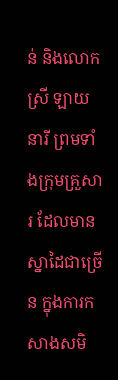ន់ និងលោកស្រី ឡាយ នារី ព្រមទាំងក្រុមគ្រួសារ ដែលមានស្នាដៃជាច្រើន ក្នុងការកសាងសមិ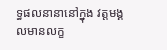ទ្ធផលនានានៅក្នុង វត្តមង្គលមានលក្ខ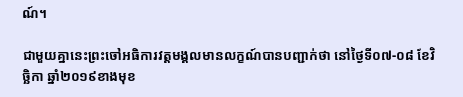ណ៍។

ជាមួយគ្នានេះព្រះចៅអធិការវត្តមង្គលមានលក្ខណ៍បានបញ្ជាក់ថា នៅថ្ងៃទី០៧-០៨ ខែវិច្ឆិកា ឆ្នាំ២០១៩ខាងមុខ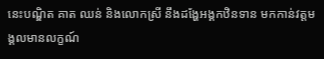នេះបណ្ឌិត គាត ឈន់ និងលោកស្រី នឹងដង្ហែអង្គកឋិនទាន មកកាន់វត្តមង្គលមានលក្ខណ៍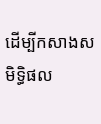ដើម្បីកសាងសមិទ្ធិផល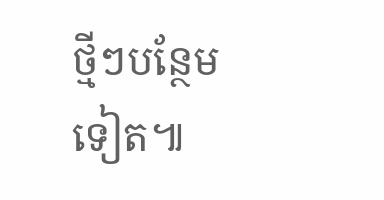ថ្មីៗបន្ថែមទៀត៕